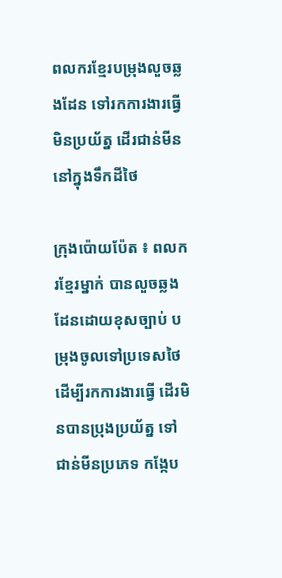ពលករខ្មែរបម្រុងលួចឆ្លងដែន ទៅរកការងារធ្វើមិនប្រយ័ត្ន ដើរជាន់មីននៅក្នុងទឹកដីថៃ

ក្រុងប៉ោយប៉ែត ៖ ពលករខ្មែរម្នាក់ បានលួចឆ្លងដែនដោយខុសច្បាប់ បម្រុងចូលទៅប្រទេសថៃ ដើម្បីរកការងារធ្វើ ដើរមិនបានប្រុងប្រយ័ត្ន ទៅជាន់មីនប្រភេទ កង្កែប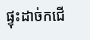ផ្ទុះដាច់កជើ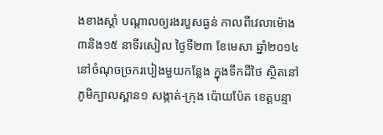ងខាងស្តាំ បណ្តាលឲ្យរងរបួសធ្ងន់ កាលពីវេលាម៉ោង ៣និង១៥ នាទីរសៀល ថ្ងៃទី២៣ ខែមេសា ឆ្នាំ២០១៤ នៅចំណុចច្រករបៀងមួយកន្លែង ក្នុងទឹកដីថៃ ស្ថិតនៅភូមិក្បាលស្ពាន១ សង្កាត់-ក្រុង ប៉ោយប៉ែត ខេត្តបន្ទា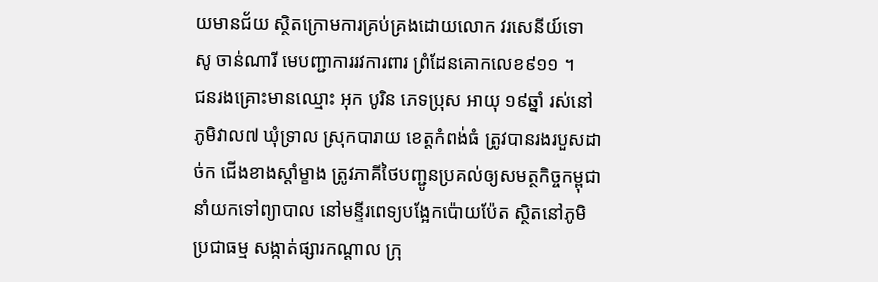យមានជ័យ ស្ថិតក្រោមការគ្រប់គ្រងដោយលោក វរសេនីយ៍ទោ សូ ចាន់ណារី មេបញ្ជាការរវការពារ ព្រំដែនគោកលេខ៩១១ ។
ជនរងគ្រោះមានឈ្មោះ អុក បូរិន ភេទប្រុស អាយុ ១៩ឆ្នាំ រស់នៅភូមិវាល៧ ឃុំទ្រាល ស្រុកបារាយ ខេត្តកំពង់ធំ ត្រូវបានរងរបួសដាច់ក ជើងខាងស្តាំម្ខាង ត្រូវភាគីថៃបញ្ជូនប្រគល់ឲ្យសមត្ថកិច្ចកម្ពុជា នាំយកទៅព្យាបាល នៅមន្ទីរពេទ្យបង្អែកប៉ោយប៉ែត ស្ថិតនៅភូមិប្រជាធម្ម សង្កាត់ផ្សារកណ្តាល ក្រុ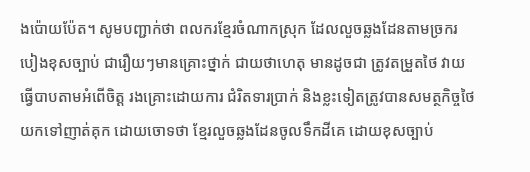ងប៉ោយប៉ែត។ សូមបញ្ជាក់ថា ពលករខ្មែរចំណាកស្រុក ដែលលួចឆ្លងដែនតាមច្រករបៀងខុសច្បាប់ ជារឿយៗមានគ្រោះថ្នាក់ ជាយថាហេតុ មានដូចជា ត្រូវតម្រួតថៃ វាយធ្វើបាបតាមអំពើចិត្ត រងគ្រោះដោយការ ជំរិតទារប្រាក់ និងខ្លះទៀតត្រូវបានសមត្ថកិច្ចថៃ យកទៅញាត់គុក ដោយចោទថា ខ្មែរលួចឆ្លងដែនចូលទឹកដីគេ ដោយខុសច្បាប់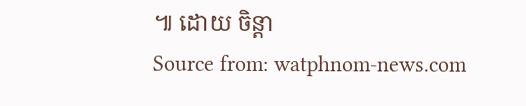៕ ដោយ ចិន្តា
Source from: watphnom-news.com